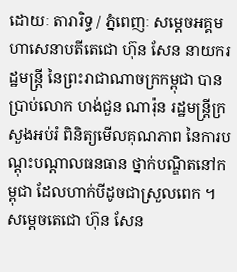ដោយៈ តារារិទ្ធ / ភ្នំពេញៈ សម្ដេចអគ្គមហាសេនាបតីតេជោ ហ៊ុន សែន នាយករដ្ឋមន្ត្រី នៃព្រះរាជាណាចក្រកម្ពុជា បានប្រាប់លោក ហង់ជួន ណារ៉ុន រដ្ឋមន្រ្តីក្រសួងអប់រំ ពិនិត្យមើលគុណភាព នៃការបណ្តុះបណ្តាលធនធាន ថ្នាក់បណ្ឌិតនៅកម្ពុជា ដែលហាក់បីដូចជាស្រួលពេក ។
សម្តេចតេជោ ហ៊ុន សែន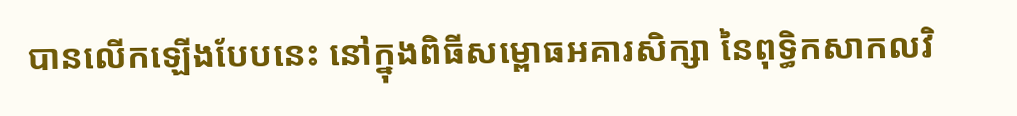បានលើកឡើងបែបនេះ នៅក្នុងពិធីសម្ពោធអគារសិក្សា នៃពុទ្ធិកសាកលវិ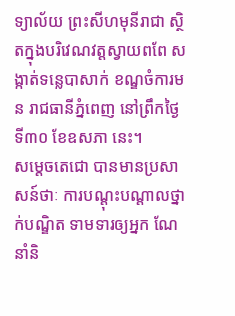ទ្យាល័យ ព្រះសីហមុនីរាជា ស្ថិតក្នុងបរិវេណវត្តស្វាយពពែ សង្កាត់ទន្លេបាសាក់ ខណ្ឌចំការមន រាជធានីភ្នំពេញ នៅព្រឹកថ្ងៃទី៣០ ខែឧសភា នេះ។
សម្តេចតេជោ បានមានប្រសាសន៍ថាៈ ការបណ្តុះបណ្តាលថ្នាក់បណ្ឌិត ទាមទារឲ្យអ្នក ណែនាំនិ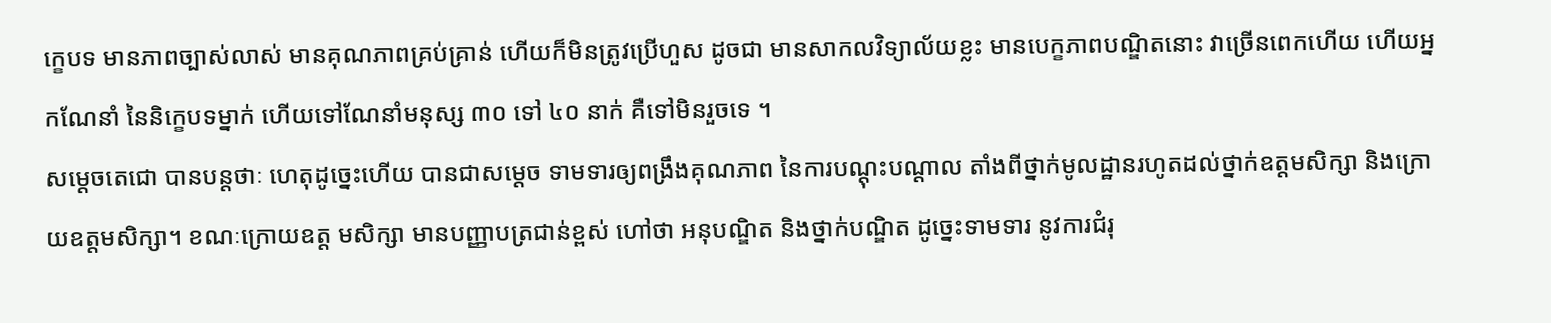ក្ខេបទ មានភាពច្បាស់លាស់ មានគុណភាពគ្រប់គ្រាន់ ហើយក៏មិនត្រូវប្រើហួស ដូចជា មានសាកលវិទ្យាល័យខ្លះ មានបេក្ខភាពបណ្ឌិតនោះ វាច្រើនពេកហើយ ហើយអ្នកណែនាំ នៃនិក្ខេបទម្នាក់ ហើយទៅណែនាំមនុស្ស ៣០ ទៅ ៤០ នាក់ គឺទៅមិនរួចទេ ។
សម្តេចតេជោ បានបន្តថាៈ ហេតុដូច្នេះហើយ បានជាសម្តេច ទាមទារឲ្យពង្រឹងគុណភាព នៃការបណ្ដុះបណ្ដាល តាំងពីថ្នាក់មូលដ្ឋានរហូតដល់ថ្នាក់ឧត្តមសិក្សា និងក្រោយឧត្តមសិក្សា។ ខណៈក្រោយឧត្ត មសិក្សា មានបញ្ញាបត្រជាន់ខ្ពស់ ហៅថា អនុបណ្ឌិត និងថ្នាក់បណ្ឌិត ដូច្នេះទាមទារ នូវការជំរុ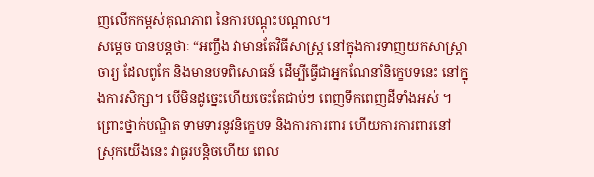ញលើកកម្ពស់គុណភាព នៃការបណ្ដុះបណ្ដាល។
សម្តេច បានបន្តថាៈ “អញ្ចឹង វាមានតែវិធីសាស្រ្ត នៅក្នុងការទាញយកសាស្ត្រាចារ្យ ដែលពូកែ និងមានបទពិសោធន៍ ដើម្បីធ្វើជាអ្នកណែនាំនិក្ខេបទនេះ នៅក្នុងការសិក្សា។ បើមិនដូច្នេះហើយចេះតែជាប់ៗ ពេញទឹកពេញដីទាំងអស់ ។ ព្រោះថ្នាក់បណ្ឌិត ទាមទារនូវនិក្ខេបទ និងការការពារ ហើយការការពារនៅស្រុកយើងនេះ វាធូរបន្តិចហើយ ពេល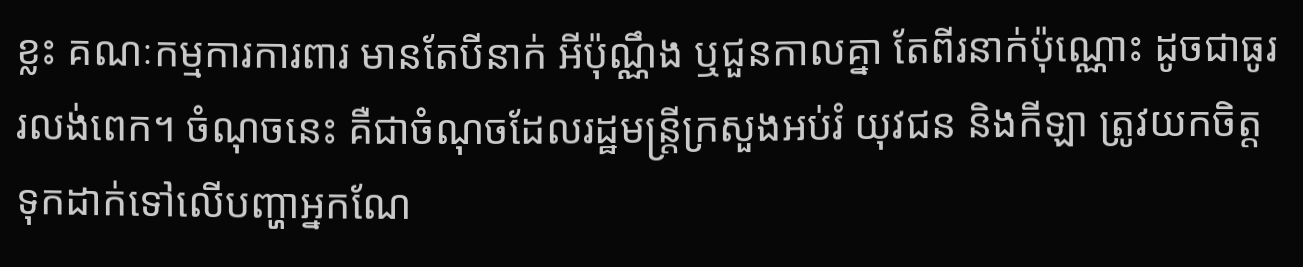ខ្លះ គណៈកម្មការការពារ មានតែបីនាក់ អីប៉ុណ្ណឹង ឬជួនកាលគ្នា តែពីរនាក់ប៉ុណ្ណោះ ដូចជាធូររលង់ពេក។ ចំណុចនេះ គឺជាចំណុចដែលរដ្ឋមន្ត្រីក្រសួងអប់រំ យុវជន និងកីឡា ត្រូវយកចិត្តទុកដាក់ទៅលើបញ្ហាអ្នកណែ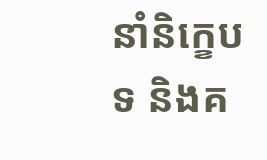នាំនិក្ខេបទ និងគ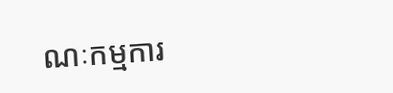ណៈកម្មការ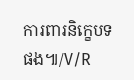ការពារនិក្ខេបទ ផង៕/V/R